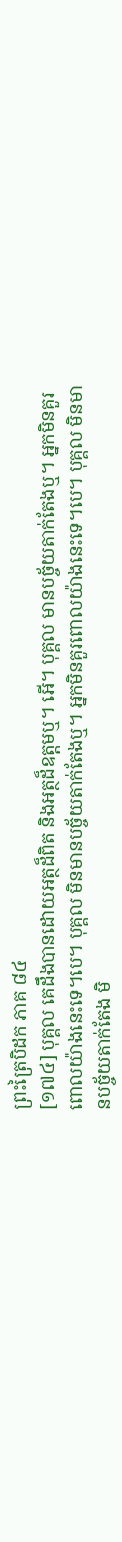ព្រះត្រៃបិដក ភាគ ៨៤
[១៧៤] បុគ្គល គេដឹងបានដោយអត្ថដ៏ពិត និងអត្ថដ៏ឧត្តមឬ។ អើ។ បុគ្គល មានបច្ច័យតាក់តែងឬ។ អ្នកមិនគួរពោលយ៉ាងនេះទេ។បេ។ បុគ្គល មិនមានបច្ច័យតាក់តែងឬ។ អ្នកមិនគួរពោលយ៉ាងនេះទេ។បេ។ បុគ្គល មិនមានបច្ច័យតាក់តែង មិ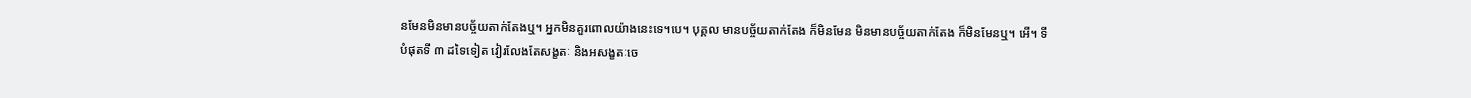នមែនមិនមានបច្ច័យតាក់តែងឬ។ អ្នកមិនគួរពោលយ៉ាងនេះទេ។បេ។ បុគ្គល មានបច្ច័យតាក់តែង ក៏មិនមែន មិនមានបច្ច័យតាក់តែង ក៏មិនមែនឬ។ អើ។ ទីបំផុតទី ៣ ដទៃទៀត វៀរលែងតែសង្ខតៈ និងអសង្ខតៈចេ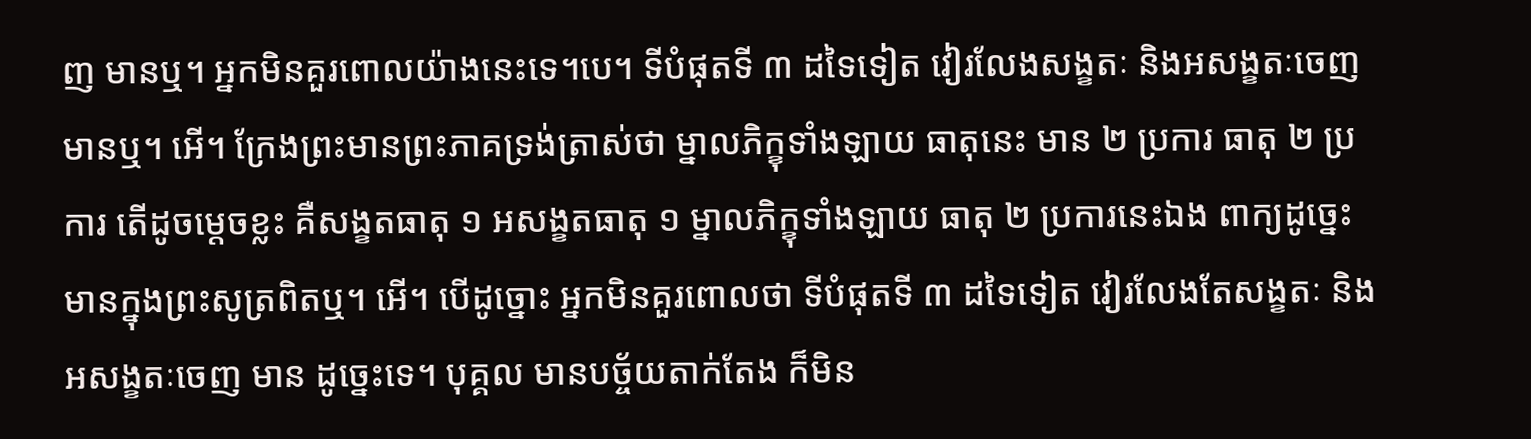ញ មានឬ។ អ្នកមិនគួរពោលយ៉ាងនេះទេ។បេ។ ទីបំផុតទី ៣ ដទៃទៀត វៀរលែងសង្ខតៈ និងអសង្ខតៈចេញ មានឬ។ អើ។ ក្រែងព្រះមានព្រះភាគទ្រង់ត្រាស់ថា ម្នាលភិក្ខុទាំងឡាយ ធាតុនេះ មាន ២ ប្រការ ធាតុ ២ ប្រការ តើដូចម្តេចខ្លះ គឺសង្ខតធាតុ ១ អសង្ខតធាតុ ១ ម្នាលភិក្ខុទាំងឡាយ ធាតុ ២ ប្រការនេះឯង ពាក្យដូច្នេះ មានក្នុងព្រះសូត្រពិតឬ។ អើ។ បើដូច្នោះ អ្នកមិនគួរពោលថា ទីបំផុតទី ៣ ដទៃទៀត វៀរលែងតែសង្ខតៈ និងអសង្ខតៈចេញ មាន ដូច្នេះទេ។ បុគ្គល មានបច្ច័យតាក់តែង ក៏មិន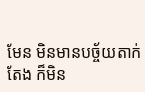មែន មិនមានបច្ច័យតាក់តែង ក៏មិន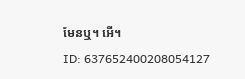មែនឬ។ អើ។
ID: 637652400208054127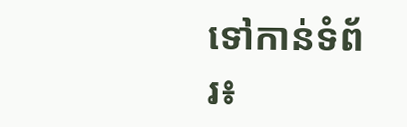ទៅកាន់ទំព័រ៖